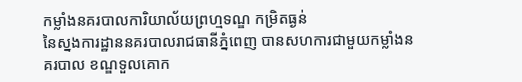កម្លាំងនគរបាលការិយាល័យព្រហ្មទណ្ឌ កម្រិតធ្ងន់
នៃស្នងការដ្ឋាននគរបាលរាជធានីភ្នំពេញ បានសហការជាមួយកម្លាំងនគរបាល ខណ្ឌទួលគោក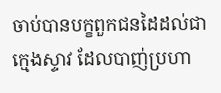ចាប់បានបក្ខពួកជនដៃដល់ជាក្មេងស្ទាវ ដែលបាញ់ប្រហា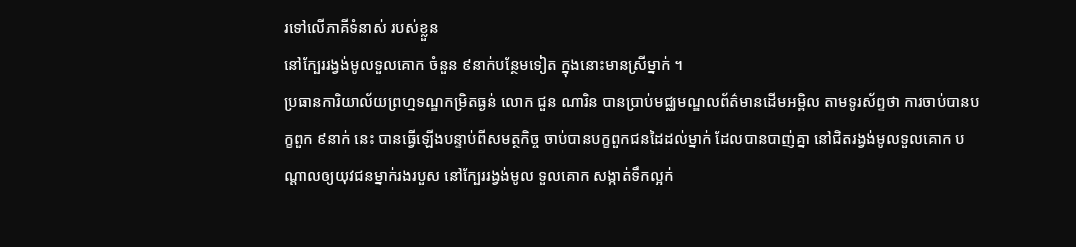រទៅលើភាគីទំនាស់ របស់ខ្លួន
នៅក្បែររង្វង់មូលទួលគោក ចំនួន ៩នាក់បន្ថែមទៀត ក្នុងនោះមានស្រីម្នាក់ ។
ប្រធានការិយាល័យព្រហ្មទណ្ឌកម្រិតធ្ងន់ លោក ជួន ណារិន បានប្រាប់មជ្ឈមណ្ឌលព័ត៌មានដើមអម្ពិល តាមទូរស័ព្ទថា ការចាប់បានបក្ខពួក ៩នាក់ នេះ បានធ្វើឡើងបន្ទាប់ពីសមត្ថកិច្ច ចាប់បានបក្ខពួកជនដៃដល់ម្នាក់ ដែលបានបាញ់គ្នា នៅជិតរង្វង់មូលទួលគោក បណ្តាលឲ្យយុវជនម្នាក់រងរបួស នៅក្បែររង្វង់មូល ទួលគោក សង្កាត់ទឹកល្អក់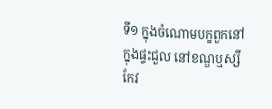ទី១ ក្នុងចំណោមបក្ខពួកនៅក្នុងផ្ទះជួល នៅខណ្ឌឬស្សីកែវ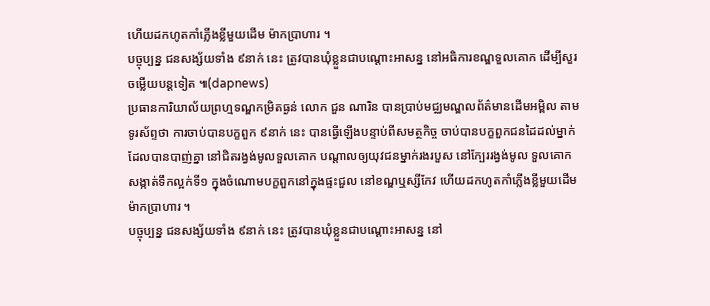ហើយដកហូតកាំភ្លើងខ្លីមួយដើម ម៉ាកប្រាហារ ។
បច្ចុប្បន្ន ជនសង្ស័យទាំង ៩នាក់ នេះ ត្រូវបានឃុំខ្លួនជាបណ្តោះអាសន្ន នៅអធិការខណ្ឌទួលគោក ដើម្បីសួរចម្លើយបន្តទៀត ៕(dapnews)
ប្រធានការិយាល័យព្រហ្មទណ្ឌកម្រិតធ្ងន់ លោក ជួន ណារិន បានប្រាប់មជ្ឈមណ្ឌលព័ត៌មានដើមអម្ពិល តាមទូរស័ព្ទថា ការចាប់បានបក្ខពួក ៩នាក់ នេះ បានធ្វើឡើងបន្ទាប់ពីសមត្ថកិច្ច ចាប់បានបក្ខពួកជនដៃដល់ម្នាក់ ដែលបានបាញ់គ្នា នៅជិតរង្វង់មូលទួលគោក បណ្តាលឲ្យយុវជនម្នាក់រងរបួស នៅក្បែររង្វង់មូល ទួលគោក សង្កាត់ទឹកល្អក់ទី១ ក្នុងចំណោមបក្ខពួកនៅក្នុងផ្ទះជួល នៅខណ្ឌឬស្សីកែវ ហើយដកហូតកាំភ្លើងខ្លីមួយដើម ម៉ាកប្រាហារ ។
បច្ចុប្បន្ន ជនសង្ស័យទាំង ៩នាក់ នេះ ត្រូវបានឃុំខ្លួនជាបណ្តោះអាសន្ន នៅ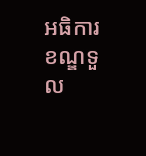អធិការខណ្ឌទួល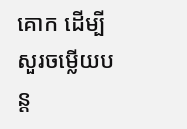គោក ដើម្បីសួរចម្លើយបន្ត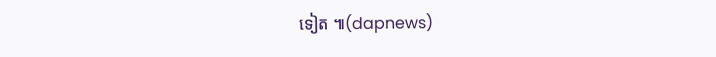ទៀត ៕(dapnews)